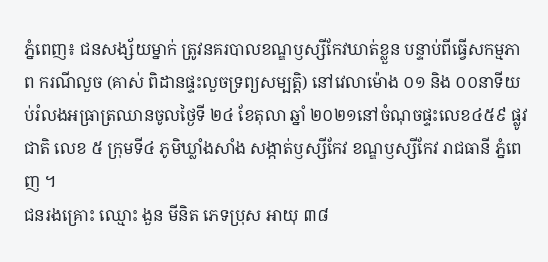ភ្នំពេញ៖ ជនសង្ស័យម្នាក់ ត្រូវនគរបាលខណ្ឌឫស្សីកែវឃាត់ខ្លួន បន្ទាប់ពីធ្វើសកម្មភាព ករណីលួច (គាស់ ពិដានផ្ទះលួចទ្រព្យសម្បត្តិ) នៅវេលាម៉ោង ០១ និង ០០នាទីយប់រំលងអធ្រាត្រឈានចូលថ្ងៃទី ២៤ ខែតុលា ឆ្នាំ ២០២១នៅចំណុចផ្ទះលេខ៤៥៩ ផ្លូវជាតិ លេខ ៥ ក្រុមទី៤ ភូមិឃ្លាំងសាំង សង្កាត់ឫស្សីកែវ ខណ្ឌឫស្សីកែវ រាជធានី ភ្នំពេញ ។
ជនរងគ្រោះ ឈ្មោះ ងួន មីនិត ភេទប្រុស អាយុ ៣៨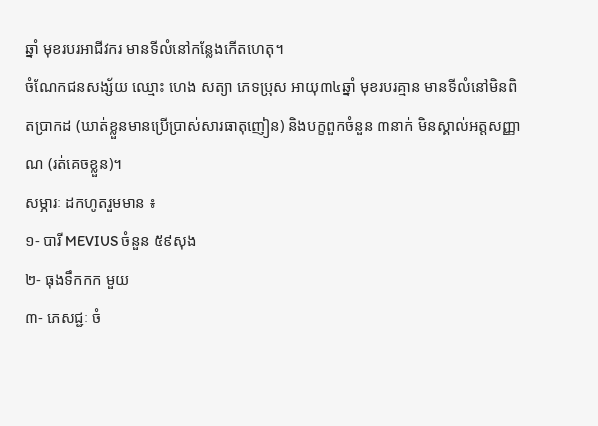ឆ្នាំ មុខរបរអាជីវករ មានទីលំនៅកន្លែងកេីតហេតុ។
ចំណែកជនសង្ស័យ ឈ្មោះ ហេង សត្យា ភេទប្រុស អាយុ៣៤ឆ្នាំ មុខរបរគ្មាន មានទីលំនៅមិនពិតប្រាកដ (ឃាត់ខ្លួនមានប្រេីប្រាស់សារធាតុញៀន) និងបក្ខពួកចំនួន ៣នាក់ មិនស្គាល់អត្តសញ្ញាណ (រត់គេចខ្លួន)។
សម្ភារៈ ដកហូតរួមមាន ៖
១- បារី MEVIUS ចំនួន ៥៩សុង
២- ធុងទឹកកក មួយ
៣- ភេសជ្ជៈ ចំ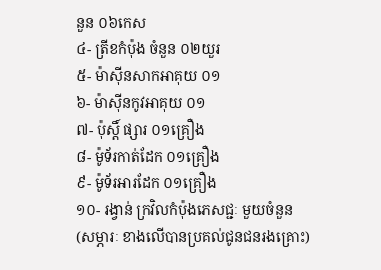នួន ០៦កេស
៤- ត្រីខកំប៉ុង ចំនួន ០២យួរ
៥- ម៉ាស៊ីនសាកអាគុយ ០១
៦- ម៉ាស៊ីនកូវអាគុយ ០១
៧- ប៉ុស្តិ៍ ផ្សារ ០១គ្រឿង
៨- ម៉ូទ័រកាត់ដែក ០១គ្រឿង
៩- ម៉ូទ័រអារដែក ០១គ្រឿង
១០- រង្វាន់ ក្រវិលកំប៉ុងភេសជ្ជៈ មួយចំនួន
(សម្ភារៈ ខាងលេីបានប្រគល់ជូនជនរងគ្រោះ)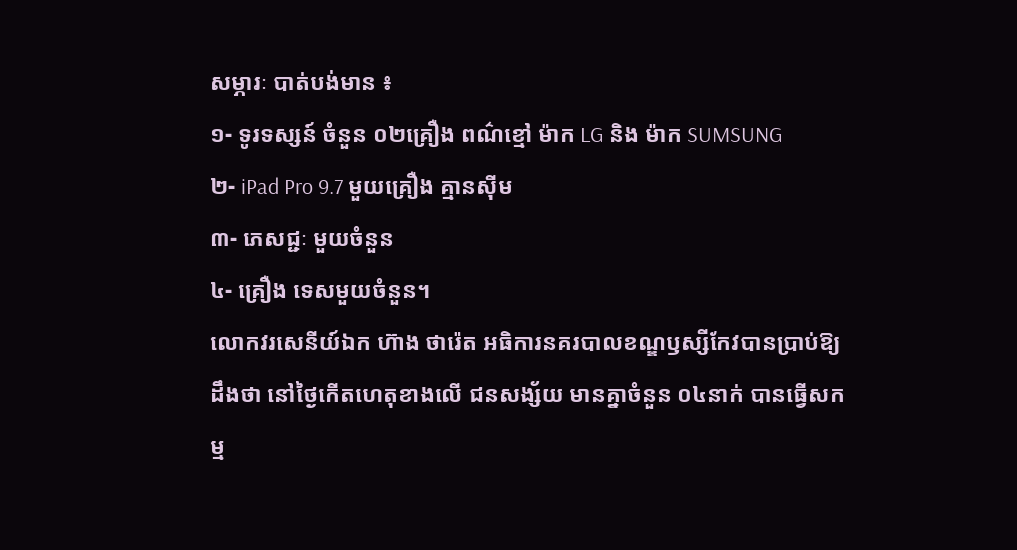សម្ភារៈ បាត់បង់មាន ៖
១- ទូរទស្សន៍ ចំនួន ០២គ្រឿង ពណ៌ខ្មៅ ម៉ាក LG និង ម៉ាក SUMSUNG
២- iPad Pro 9.7 មួយគ្រឿង គ្មានស៊ីម
៣- ភេសជ្ជៈ មួយចំនួន
៤- គ្រឿង ទេសមួយចំនួន។
លោកវរសេនីយ៍ឯក ហ៊ាង ថារ៉េត អធិការនគរបាលខណ្ឌឫស្សីកែវបានប្រាប់ឱ្យដឹងថា នៅថ្ងៃកេីតហេតុខាងលេី ជនសង្ស័យ មានគ្នាចំនួន ០៤នាក់ បានធ្វេីសកម្ម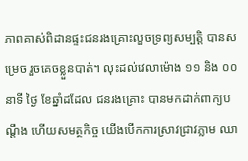ភាពគាស់ពិដានផ្ទះជនរងគ្រោះលួចទ្រព្យសម្បត្តិ បានសម្រេច រួចគេចខ្លួនបាត់។ លុះដល់វេលាម៉ោង ១១ និង ០០នាទី ថ្ងៃ ខែឆ្នាំដដែល ជនរងគ្រោះ បានមកដាក់ពាក្យបណ្តឹង ហេីយសមត្ថកិច្ច យេីងបេីកការស្រាវជ្រាវភ្លាម ឈា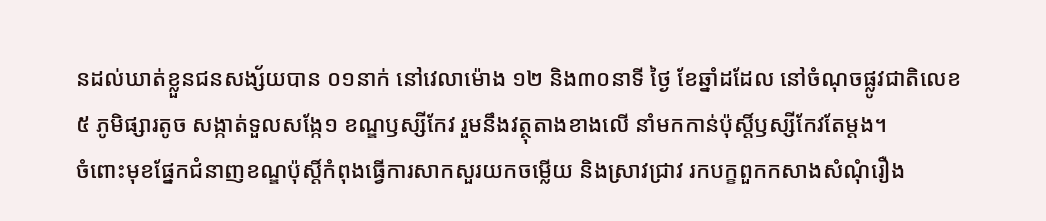នដល់ឃាត់ខ្លួនជនសង្ស័យបាន ០១នាក់ នៅវេលាម៉ោង ១២ និង៣០នាទី ថ្ងៃ ខែឆ្នាំដដែល នៅចំណុចផ្លូវជាតិលេខ៥ ភូមិផ្សារតូច សង្កាត់ទួលសង្កែ១ ខណ្ឌឫស្សីកែវ រួមនឹងវត្ថុតាងខាងលេី នាំមកកាន់ប៉ុស្តិ៍ឫស្សីកែវតែម្តង។
ចំពោះមុខផ្នែកជំនាញខណ្ឌប៉ុស្តិ៍កំពុងធ្វេីការសាកសួរយកចម្លេីយ និងស្រាវជ្រាវ រកបក្ខពួកកសាងសំណុំរឿង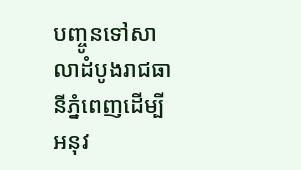បញ្ចូនទៅសាលាដំបូងរាជធានីភ្នំពេញដេីម្បីអនុវ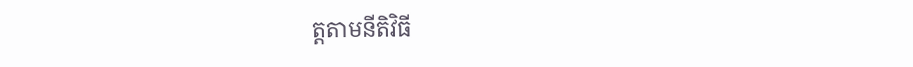ត្តតាមនីតិវិធី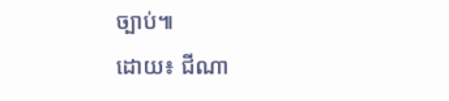ច្បាប់៕
ដោយ៖ ជីណា